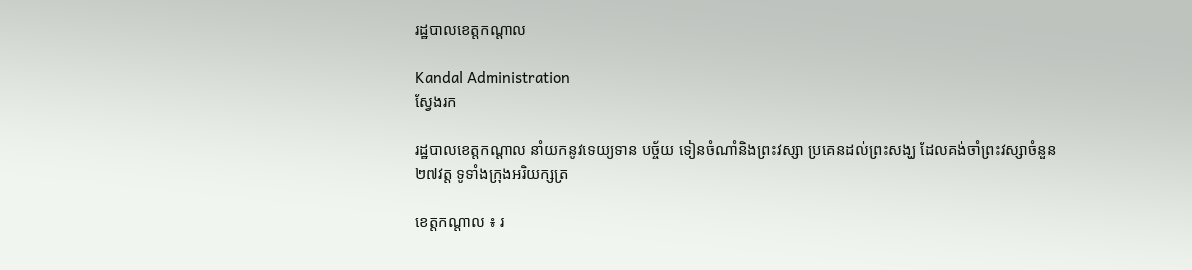រដ្ឋបាលខេត្តកណ្តាល

Kandal Administration
ស្វែងរក

រដ្ឋបាលខេត្តកណ្ដាល នាំយកនូវទេយ្យទាន បច្ច័យ ទៀនចំណាំនិងព្រះវស្សា ប្រគេនដល់ព្រះសង្ឃ ដែលគង់ចាំព្រះវស្សាចំនួន២៧វត្ត ទូទាំងក្រុងអរិយក្សត្រ

ខេត្តកណ្តាល ៖ រ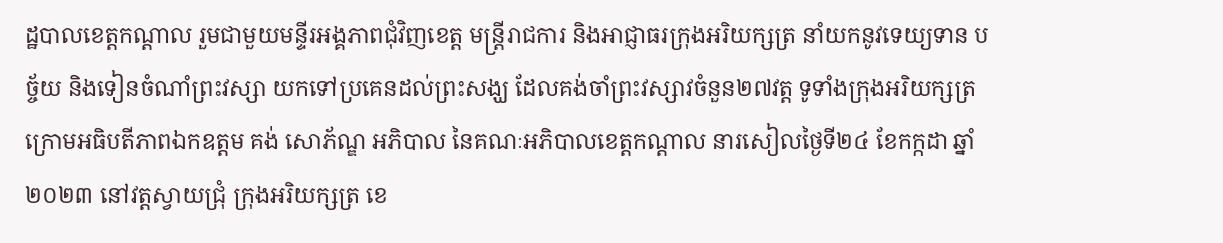ដ្ឋបាលខេត្តកណ្ដាល រួមជាមួយមន្ទីរអង្គភាពជុំវិញខេត្ត មន្ត្រីរាជការ និងអាជ្ញាធរក្រុងអរិយក្សត្រ នាំយកនូវទេយ្យទាន បច្ច័យ និងទៀនចំណាំព្រះវស្សា យកទៅប្រគេនដល់ព្រះសង្ឃ ដែលគង់ចាំព្រះវស្សាវចំនួន២៧វត្ត ទូទាំងក្រុងអរិយក្សត្រ ក្រោមអធិបតីភាពឯកឧត្ដម គង់ សោភ័ណ្ឌ អភិបាល នៃគណៈអភិបាលខេត្តកណ្ដាល នារសៀលថ្ងៃទី២៤ ខែកក្កដា ឆ្នាំ២០២៣ នៅវត្តស្វាយជ្រុំ ក្រុងអរិយក្សត្រ ខេ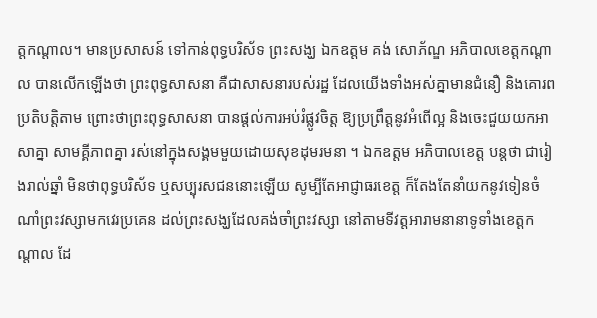ត្តកណ្ដាល។ មានប្រសាសន៍ ទៅកាន់ពុទ្ធបរិស័ទ ព្រះសង្ឃ ឯកឧត្ដម គង់ សោភ័ណ្ឌ អភិបាលខេត្តកណ្ដាល បានលើកឡើងថា ព្រះពុទ្ធសាសនា គឺជាសាសនារបស់រដ្ឋ ដែលយើងទាំងអស់គ្នាមានជំនឿ និងគោរពប្រតិបត្តិតាម ព្រោះថាព្រះពុទ្ធសាសនា បានផ្តល់ការអប់រំផ្លូវចិត្ត ឱ្យប្រព្រឹត្តនូវអំពើល្អ និងចេះជួយយកអាសាគ្នា សាមគ្គីភាពគ្នា រស់នៅក្នុងសង្គមមួយដោយសុខដុមរមនា ។ ឯកឧត្តម អភិបាលខេត្ត បន្តថា ជារៀងរាល់ឆ្នាំ មិនថាពុទ្ធបរិស័ទ ឬសប្បុរសជននោះឡើយ សូម្បីតែអាជ្ញាធរខេត្ត ក៏តែងតែនាំយកនូវទៀនចំណាំព្រះវស្សាមកវេរប្រគេន ដល់ព្រះសង្ឃដែលគង់ចាំព្រះវស្សា នៅតាមទីវត្តអារាមនានាទូទាំងខេត្តកណ្តាល ដែ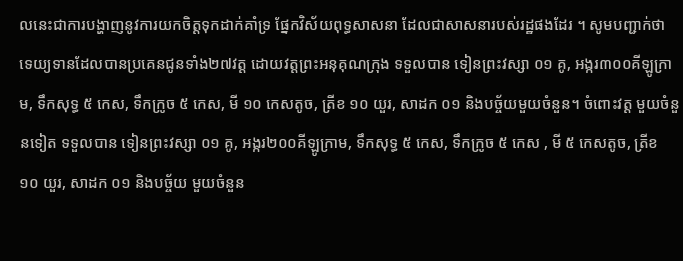លនេះជាការបង្ហាញនូវការយកចិត្តទុកដាក់គាំទ្រ ផ្នែកវិស័យពុទ្ធសាសនា ដែលជាសាសនារបស់រដ្ឋផងដែរ ។ សូមបញ្ជាក់ថា ទេយ្យទានដែលបានប្រគេនជូនទាំង២៧វត្ត ដោយវត្តព្រះអនុគុណក្រុង ទទួលបាន ទៀនព្រះវស្សា ០១ គូ, អង្ករ៣០០គីឡូក្រាម, ទឹកសុទ្ធ ៥ កេស, ទឹកក្រូច ៥ កេស, មី ១០ កេសតូច, ត្រីខ ១០ យួរ, សាដក ០១ និងបច្ច័យមួយចំនួន។ ចំពោះវត្ត មួយចំនួនទៀត ទទួលបាន ទៀនព្រះវស្សា ០១ គូ, អង្ករ២០០គីឡូក្រាម, ទឹកសុទ្ធ ៥ កេស, ទឹកក្រូច ៥ កេស , មី ៥ កេសតូច, ត្រីខ ១០ យួរ, សាដក ០១ និងបច្ច័យ មួយចំនួន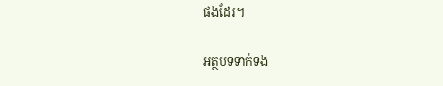ផងដែរ។

អត្ថបទទាក់ទង